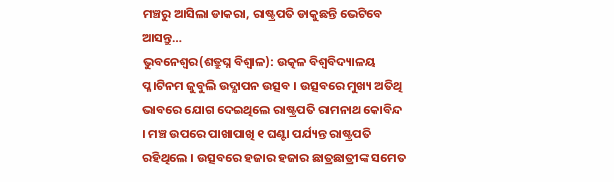ମଞ୍ଚରୁ ଆସିଲା ଡାକରା, ରାଷ୍ଟ୍ରପତି ଡାକୁଛନ୍ତି ଭେଟିବେ ଆସନ୍ତୁ…
ଭୁବନେଶ୍ୱର(ଶତ୍ରୁଘ୍ନ ବିଶ୍ୱାଳ): ଉତ୍କଳ ବିଶ୍ୱବିଦ୍ୟାଳୟ ପ୍ଳ।ଟିନମ ଜୁବୁଲି ଉଦ୍ଯାପନ ଉତ୍ସବ । ଉତ୍ସବରେ ମୁଖ୍ୟ ଅତିଥି ଭାବରେ ଯୋଗ ଦେଇଥିଲେ ରାଷ୍ଟ୍ରପତି ରାମନାଥ କୋବିନ୍ଦ । ମଞ୍ଚ ଉପରେ ପାଖାପାଖି ୧ ଘଣ୍ଟା ପର୍ଯ୍ୟନ୍ତ ରାଷ୍ଟ୍ରପତି ରହିଥିଲେ । ଉତ୍ସବରେ ହଜାର ହଜାର ଛାତ୍ରଛାତ୍ରୀଙ୍କ ସମେତ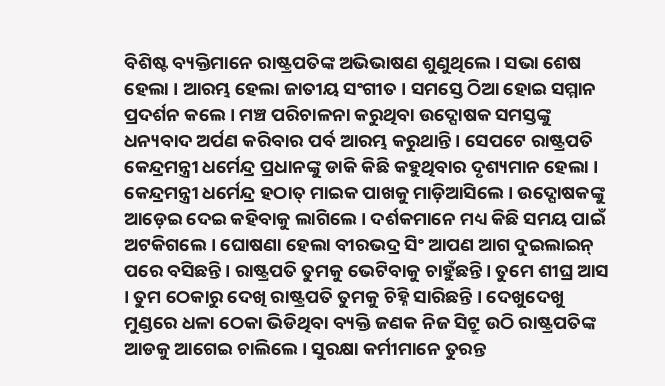ବିଶିଷ୍ଟ ବ୍ୟକ୍ତିମାନେ ରାଷ୍ଟ୍ରପତିଙ୍କ ଅଭିଭାଷଣ ଶୁଣୁଥିଲେ । ସଭା ଶେଷ ହେଲା । ଆରମ୍ଭ ହେଲା ଜାତୀୟ ସଂଗୀତ । ସମସ୍ତେ ଠିଆ ହୋଇ ସମ୍ମାନ ପ୍ରଦର୍ଶନ କଲେ । ମଞ୍ଚ ପରିଚାଳନା କରୁଥିବା ଉଦ୍ଘୋଷକ ସମସ୍ତଙ୍କୁ ଧନ୍ୟବାଦ ଅର୍ପଣ କରିବାର ପର୍ବ ଆରମ୍ଭ କରୁଥାନ୍ତି । ସେପଟେ ରାଷ୍ଟ୍ରପତି କେନ୍ଦ୍ରମନ୍ତ୍ରୀ ଧର୍ମେନ୍ଦ୍ର ପ୍ରଧାନଙ୍କୁ ଡାକି କିଛି କହୁଥିବାର ଦୃଶ୍ୟମାନ ହେଲା ।
କେନ୍ଦ୍ରମନ୍ତ୍ରୀ ଧର୍ମେନ୍ଦ୍ର ହଠାତ୍ ମାଇକ ପାଖକୁ ମାଡ଼ିଆସିଲେ । ଉଦ୍ଘୋଷକଙ୍କୁ ଆଡ଼େଇ ଦେଇ କହିବାକୁ ଲାଗିଲେ । ଦର୍ଶକମାନେ ମଧ୍ୟ କିଛି ସମୟ ପାଇଁ ଅଟକିଗଲେ । ଘୋଷଣା ହେଲା ବୀରଭଦ୍ର ସିଂ ଆପଣ ଆଗ ଦୁଇଲାଇନ୍ ପରେ ବସିଛନ୍ତି । ରାଷ୍ଟ୍ରପତି ତୁମକୁ ଭେଟିବାକୁ ଚାହୁଁଛନ୍ତି । ତୁମେ ଶୀଘ୍ର ଆସ । ତୁମ ଠେକାରୁ ଦେଖି ରାଷ୍ଟ୍ରପତି ତୁମକୁ ଚିହ୍ନି ସାରିଛନ୍ତି । ଦେଖୁଦେଖୁ ମୁଣ୍ଡରେ ଧଳା ଠେକା ଭିଡିଥିବା ବ୍ୟକ୍ତି ଜଣକ ନିଜ ସିଟ୍ରୁ ଉଠି ରାଷ୍ଟ୍ରପତିଙ୍କ ଆଡକୁ ଆଗେଇ ଚାଲିଲେ । ସୁରକ୍ଷା କର୍ମୀମାନେ ତୁରନ୍ତ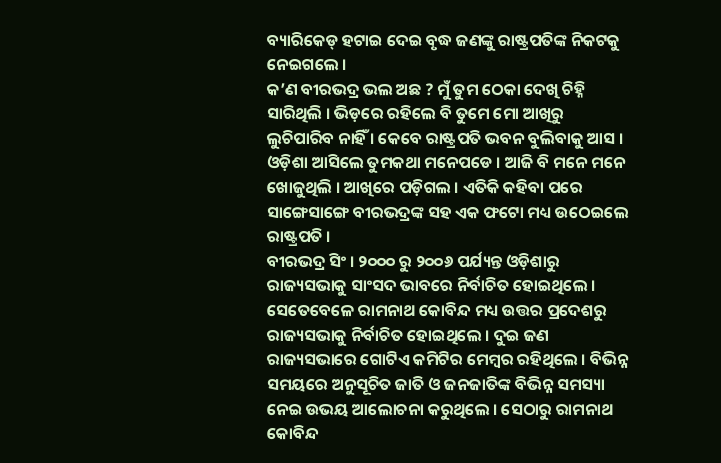ବ୍ୟାରିକେଡ୍ ହଟାଇ ଦେଇ ବୃଦ୍ଧ ଜଣଙ୍କୁ ରାଷ୍ଟ୍ରପତିଙ୍କ ନିକଟକୁ ନେଇଗଲେ ।
କ’ଣ ବୀରଭଦ୍ର ଭଲ ଅଛ ? ମୁଁ ତୁମ ଠେକା ଦେଖି ଚିହ୍ନି ସାରିଥିଲି । ଭିଡ଼ରେ ରହିଲେ ବି ତୁମେ ମୋ ଆଖିରୁ ଲୁଚିପାରିବ ନାହିଁ । କେବେ ରାଷ୍ଟ୍ରପତି ଭବନ ବୁଲିବାକୁ ଆସ । ଓଡ଼ିଶା ଆସିଲେ ତୁମକଥା ମନେପଡେ । ଆଜି ବି ମନେ ମନେ ଖୋଜୁଥିଲି । ଆଖିରେ ପଡ଼ିଗଲ । ଏତିକି କହିବା ପରେ ସାଙ୍ଗେସାଙ୍ଗେ ବୀରଭଦ୍ରଙ୍କ ସହ ଏକ ଫଟୋ ମଧ୍ୟ ଉଠେଇଲେ ରାଷ୍ଟ୍ରପତି ।
ବୀରଭଦ୍ର ସିଂ । ୨୦୦୦ ରୁ ୨୦୦୬ ପର୍ଯ୍ୟନ୍ତ ଓଡ଼ିଶାରୁ ରାଜ୍ୟସଭାକୁ ସାଂସଦ ଭାବରେ ନିର୍ବାଚିତ ହୋଇଥିଲେ । ସେତେବେଳେ ରାମନାଥ କୋବିନ୍ଦ ମଧ୍ୟ ଉତ୍ତର ପ୍ରଦେଶରୁ ରାଜ୍ୟସଭାକୁ ନିର୍ବାଚିତ ହୋଇଥିଲେ । ଦୁଇ ଜଣ ରାଜ୍ୟସଭାରେ ଗୋଟିଏ କମିଟିର ମେମ୍ବର ରହିଥିଲେ । ବିଭିନ୍ନ ସମୟରେ ଅନୁସୂଚିତ ଜାତି ଓ ଜନଜାତିଙ୍କ ବିଭିନ୍ନ ସମସ୍ୟା ନେଇ ଉଭୟ ଆଲୋଚନା କରୁଥିଲେ । ସେଠାରୁ ରାମନାଥ କୋବିନ୍ଦ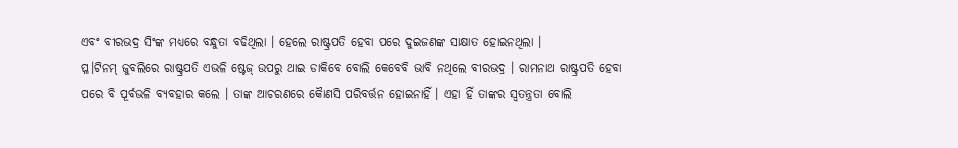ଏବଂ ବୀରଭଦ୍ର ସିଂଙ୍କ ମଧ୍ୟରେ ବନ୍ଧୁତା ବଢିଥିଲା । ହେଲେ ରାଷ୍ଟ୍ରପତି ହେବା ପରେ ଦୁଇଜଣଙ୍କ ସାକ୍ଷାତ ହୋଇନଥିଲା ।
ପ୍ଳ।ଟିନମ୍ ଜୁବଲିରେ ରାଷ୍ଟ୍ରପତି ଏଭଳି ଷ୍ଟେଜ୍ ଉପରୁ ଥାଇ ଡାକିବେ ବୋଲି କେବେବି ଭାବି ନଥିଲେ ବୀରଭଦ୍ର । ରାମନାଥ ରାଷ୍ଟ୍ରପତି ହେବା ପରେ ବି ପୂର୍ବଭଳି ବ୍ୟବହାର କଲେ । ତାଙ୍କ ଆଚରଣରେ କୈାଣସି ପରିବର୍ତ୍ତନ ହୋଇନାହିଁ । ଏହା ହିଁ ତାଙ୍କର ସ୍ୱତନ୍ତ୍ରତା ବୋଲି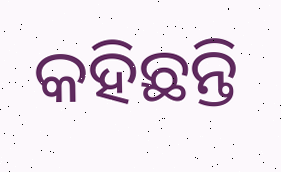କହିଛନ୍ତି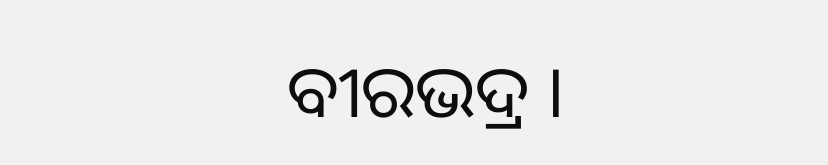ବୀରଭଦ୍ର ।